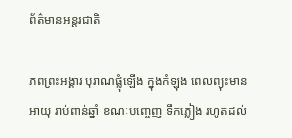ព័ត៌មានអន្តរជាតិ

ភពព្រះអង្គារ បុរាណផ្លុំឡើង ក្នុងកំឡុង ពេលព្យុះមានអាយុ រាប់ពាន់ឆ្នាំ ខណៈបញ្ចេញ ទឹកភ្លៀង រហូតដល់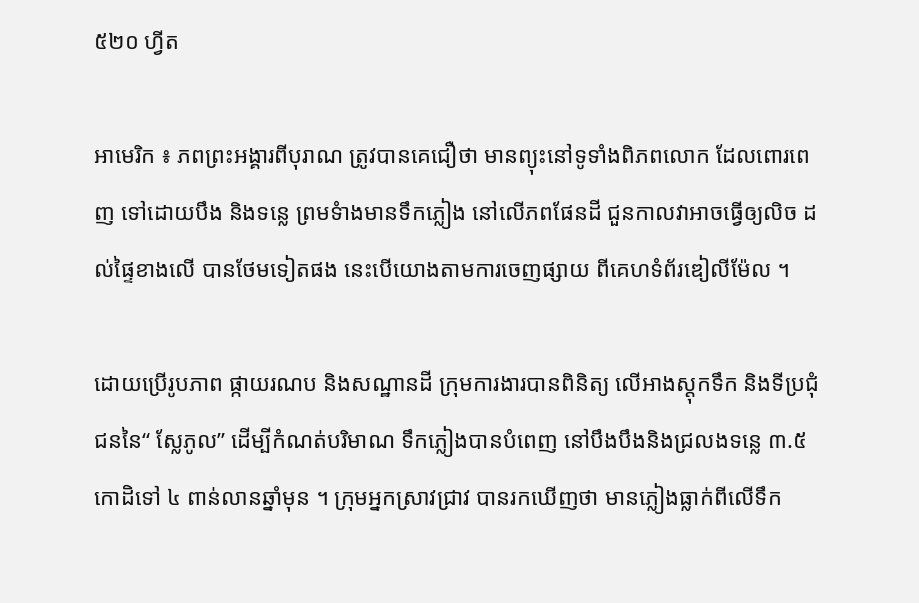៥២០ ហ្វីត

អាមេរិក ៖ ភពព្រះអង្គារពីបុរាណ ត្រូវបានគេជឿថា មានព្យុះនៅទូទាំងពិភពលោក ដែលពោរពេញ ទៅដោយបឹង និងទន្លេ ព្រមទំាងមានទឹកភ្លៀង នៅលើភពផែនដី ជួនកាលវាអាចធ្វើឲ្យលិច ដល់ផ្ទៃខាងលើ បានថែមទៀតផង នេះបើយោងតាមការចេញផ្សាយ ពីគេហទំព័រឌៀលីម៉ែល ។

ដោយប្រើរូបភាព ផ្កាយរណប និងសណ្ឋានដី ក្រុមការងារបានពិនិត្យ លើអាងស្តុកទឹក និងទីប្រជុំជននៃ“ ស្លែភូល” ដើម្បីកំណត់បរិមាណ ទឹកភ្លៀងបានបំពេញ នៅបឹងបឹងនិងជ្រលងទន្លេ ៣.៥ កោដិទៅ ៤ ពាន់លានឆ្នាំមុន ។ ក្រុមអ្នកស្រាវជ្រាវ បានរកឃើញថា មានភ្លៀងធ្លាក់ពីលើទឹក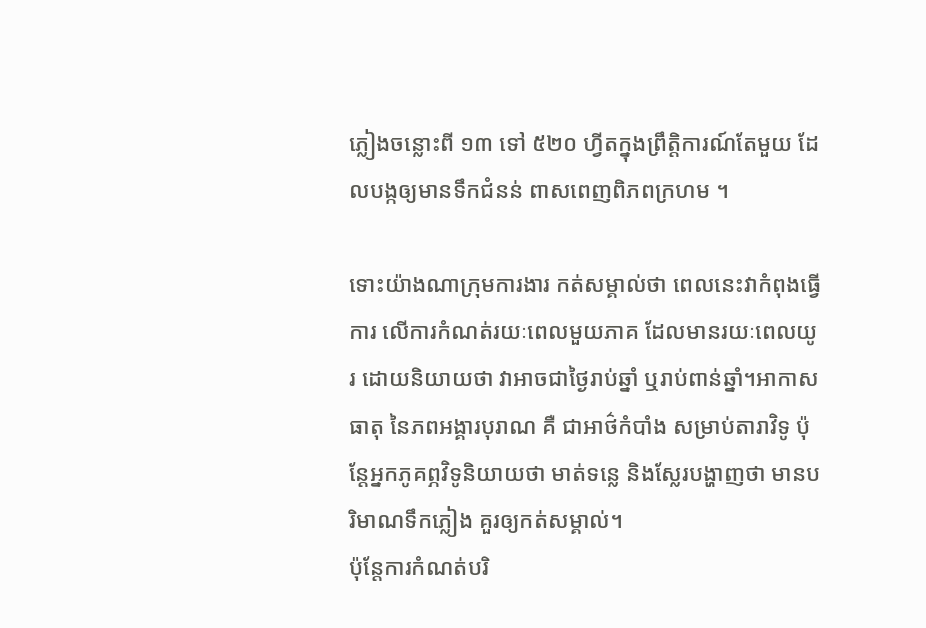ភ្លៀងចន្លោះពី ១៣ ទៅ ៥២០ ហ្វីតក្នុងព្រឹត្តិការណ៍តែមួយ ដែលបង្កឲ្យមានទឹកជំនន់ ពាសពេញពិភពក្រហម ។

ទោះយ៉ាងណាក្រុមការងារ កត់សម្គាល់ថា ពេលនេះវាកំពុងធ្វើការ លើការកំណត់រយៈពេលមួយភាគ ដែលមានរយៈពេលយូរ ដោយនិយាយថា វាអាចជាថ្ងៃរាប់ឆ្នាំ ឬរាប់ពាន់ឆ្នាំ។អាកាសធាតុ នៃភពអង្គារបុរាណ គឺ ជាអាថ៌កំបាំង សម្រាប់តារាវិទូ ប៉ុន្តែអ្នកភូគព្ភវិទូនិយាយថា មាត់ទន្លេ និងស្លែរបង្ហាញថា មានបរិមាណទឹកភ្លៀង គួរឲ្យកត់សម្គាល់។
ប៉ុន្តែការកំណត់បរិ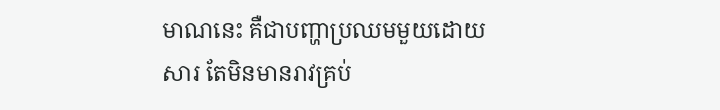មាណនេះ គឺជាបញ្ហាប្រឈមមួយដោយសារ តែមិនមានរាវគ្រប់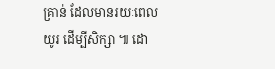គ្រាន់ ដែលមានរយៈពេលយូរ ដើម្បីសិក្សា ៕ ដោ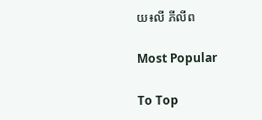យ៖លី ភីលីព

Most Popular

To Top